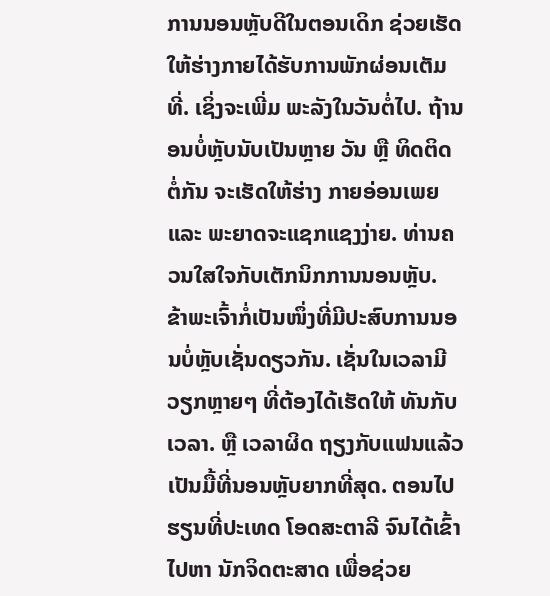ການນອນຫຼັບດີໃນຕອນເດິກ ຊ່ວຍເຮັດໃຫ້ຮ່າງກາຍໄດ້ຮັບການພັກຜ່ອນເຕັມທີ່. ເຊິ່ງຈະເພີ່ມ ພະລັງໃນວັນຕໍ່ໄປ. ຖ້ານອນບໍ່ຫຼັບນັບເປັນຫຼາຍ ວັນ ຫຼື ທິດຕິດຕໍ່ກັນ ຈະເຮັດໃຫ້ຮ່າງ ກາຍອ່ອນເພຍ ແລະ ພະຍາດຈະແຊກແຊງງ່າຍ. ທ່ານຄວນໃສໃຈກັບເຕັກນິກການນອນຫຼັບ.
ຂ້າພະເຈົ້າກໍ່ເປັນໜຶ່ງທີ່ມີປະສົບການນອນບໍ່ຫຼັບເຊັ່ນດຽວກັນ. ເຊັ່ນໃນເວລາມີວຽກຫຼາຍໆ ທີ່ຕ້ອງໄດ້ເຮັດໃຫ້ ທັນກັບເວລາ. ຫຼື ເວລາຜິດ ຖຽງກັບແຟນແລ້ວ ເປັນມື້ທີ່ນອນຫຼັບຍາກທີ່ສຸດ. ຕອນໄປຮຽນທີ່ປະເທດ ໂອດສະຕາລີ ຈົນໄດ້ເຂົ້າໄປຫາ ນັກຈິດຕະສາດ ເພື່ອຊ່ວຍ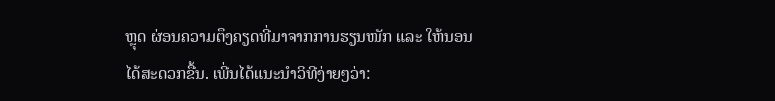ຫຼຸດ ຜ່ອນຄວາມຕຶງຄຽດທີ່ມາຈາກການຮຽນໜັກ ແລະ ໃຫ້ນອນໄດ້ສະດວກຂື້ນ. ເພີ່ນໄດ້ແນະນຳວິທີງ່າຍໆວ່າ: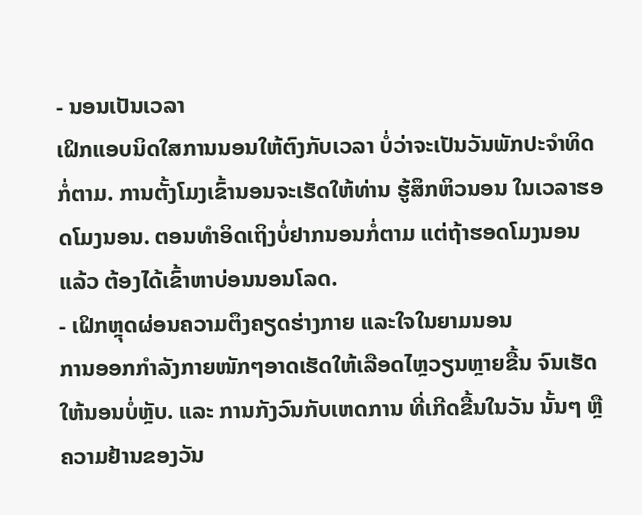- ນອນເປັນເວລາ
ເຝິກແອບນິດໃສການນອນໃຫ້ຕົງກັບເວລາ ບໍ່ວ່າຈະເປັນວັນພັກປະຈຳທິດກໍ່ຕາມ. ການຕັ້ງໂມງເຂົ້ານອນຈະເຮັດໃຫ້ທ່ານ ຮູ້ສຶກຫິວນອນ ໃນເວລາຮອດໂມງນອນ. ຕອນທຳອິດເຖິງບໍ່ຢາກນອນກໍ່ຕາມ ແຕ່ຖ້າຮອດໂມງນອນແລ້ວ ຕ້ອງໄດ້ເຂົ້າຫາບ່ອນນອນໂລດ.
- ເຝິກຫຼຸດຜ່ອນຄວາມຕຶງຄຽດຮ່າງກາຍ ແລະໃຈໃນຍາມນອນ
ການອອກກຳລັງກາຍໜັກໆອາດເຮັດໃຫ້ເລືອດໄຫຼວຽນຫຼາຍຂື້ນ ຈົນເຮັດໃຫ້ນອນບໍ່ຫຼັບ. ແລະ ການກັງວົນກັບເຫດການ ທີ່ເກີດຂື້ນໃນວັນ ນັ້ນໆ ຫຼື ຄວາມຢ້ານຂອງວັນ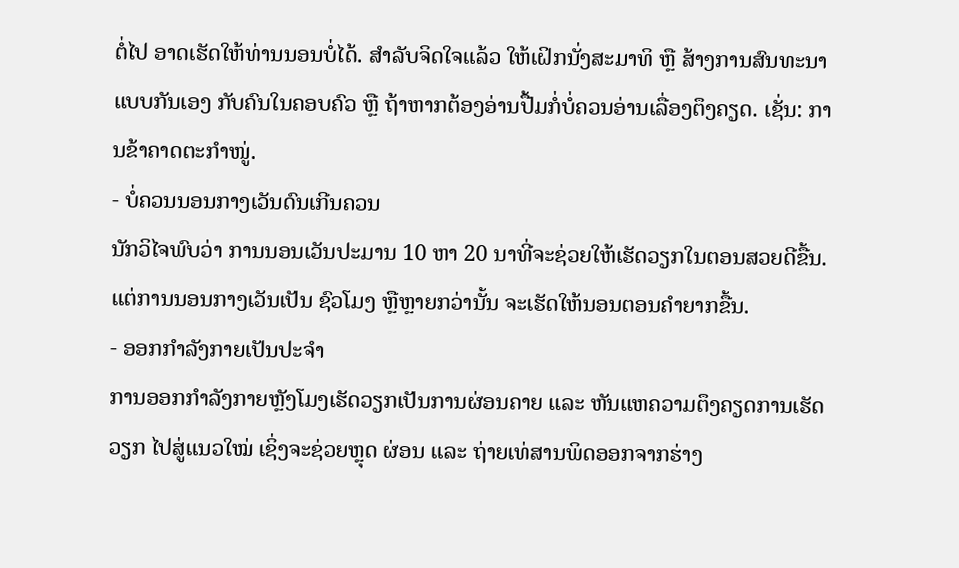ຕໍ່ໄປ ອາດເຮັດໃຫ້ທ່ານນອນບໍ່ໄດ້. ສຳລັບຈິດໃຈແລ້ວ ໃຫ້ເຝິກນັ່ງສະມາທິ ຫຼື ສ້າງການສົນທະນາແບບກັນເອງ ກັບຄົນໃນຄອບຄົວ ຫຼື ຖ້າຫາກຕ້ອງອ່ານປື້ມກໍ່ບໍ່ຄວນອ່ານເລື່ອງຕຶງຄຽດ. ເຊັ່ນ: ການຂ້າຄາດຕະກຳໜູ່.
- ບໍ່ຄວນນອນກາງເວັນດົນເກີນຄວນ
ນັກວິໄຈພົບວ່າ ການນອນເວັນປະມານ 10 ຫາ 20 ນາທີ່ຈະຊ່ວຍໃຫ້ເຮັດວຽກໃນຕອນສວຍດີຂື້ນ. ແຕ່ການນອນກາງເວັນເປັນ ຊົວໂມງ ຫຼືຫຼາຍກວ່ານັ້ນ ຈະເຮັດໃຫ້ນອນຕອນຄຳຍາກຂື້ນ.
- ອອກກຳລັງກາຍເປັນປະຈຳ
ການອອກກຳລັງກາຍຫຼັງໂມງເຮັດວຽກເປັນການຜ່ອນຄາຍ ແລະ ຫັນແຫຄວາມຕຶງຄຽດການເຮັດວຽກ ໄປສູ່ແນວໃໝ່ ເຊິ່ງຈະຊ່ວຍຫຼຸດ ຜ່ອນ ແລະ ຖ່າຍເທ່ສານພິດອອກຈາກຮ່າງ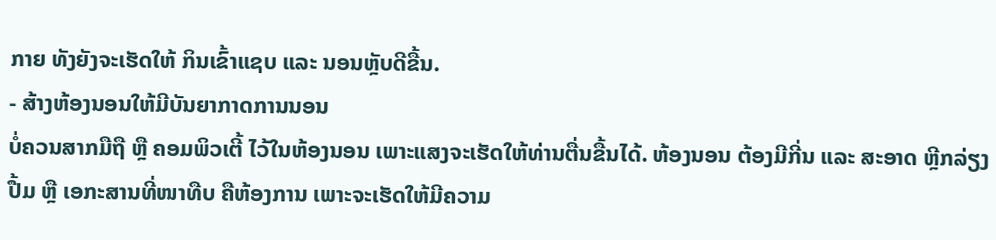ກາຍ ທັງຍັງຈະເຮັດໃຫ້ ກິນເຂົ້າແຊບ ແລະ ນອນຫຼັບດີຂື້ນ.
- ສ້າງຫ້ອງນອນໃຫ້ມີບັນຍາກາດການນອນ
ບໍ່ຄວນສາກມືຖື ຫຼື ຄອມພິວເຕີ້ ໄວ້ໃນຫ້ອງນອນ ເພາະແສງຈະເຮັດໃຫ້ທ່ານຕື່ນຂື້ນໄດ້. ຫ້ອງນອນ ຕ້ອງມີກີ່ນ ແລະ ສະອາດ ຫຼີກລ່ຽງ ປື້ມ ຫຼື ເອກະສານທີ່ໜາທືບ ຄືຫ້ອງການ ເພາະຈະເຮັດໃຫ້ມີຄວາມ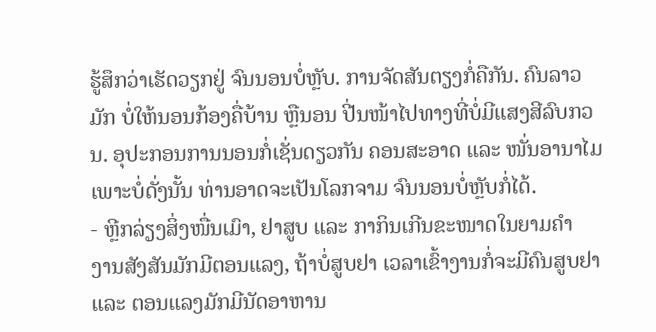ຮູ້ສຶກວ່າເຮັດວຽກຢູ່ ຈົນນອນບໍ່ຫຼັບ. ການຈັດສັນຕຽງກໍ່ຄືກັນ. ຄົນລາວມັກ ບໍ່ໃຫ້ນອນກ້ອງຄື່ບ້ານ ຫຼືນອນ ປີ່ນໜ້າໄປທາງທີ່ບໍ່ມີແສງສີລົບກວນ. ອຸປະກອນການນອນກໍ່ເຊັ່ນດຽວກັນ ຄອນສະອາດ ແລະ ໜັ່ນອານາໄມ ເພາະບໍ່ດັ່ງນັ້ນ ທ່ານອາດຈະເປັນໂລກຈາມ ຈົນນອນບໍ່ຫຼັບກໍ່ໄດ້.
- ຫຼີກລ່ຽງສິ່ງໜື່ນເມົາ, ຢາສູບ ແລະ ກາກິນເກີນຂະໜາດໃນຍາມຄຳ
ງານສັງສັນມັກມີຕອນແລງ, ຖ້າບໍ່ສູບຢາ ເວລາເຂົ້າງານກໍ່ຈະມີຄົນສູບຢາ ແລະ ຕອນແລງມັກມີນັດອາຫານ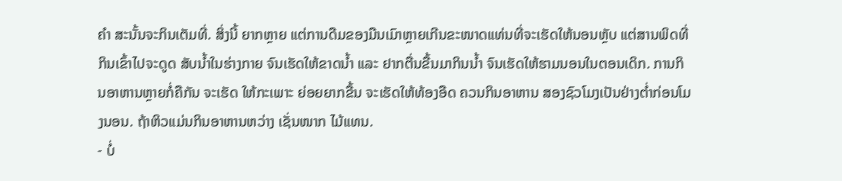ຄຳ ສະນັ້ນຈະກິນເຕັມທີ່. ສິ່ງນີ້ ຍາກຫຼາຍ ແຕ່ການດືມຂອງມືນເມົາຫຼາຍເກີນຂະໜາດແທ່ນທີ່ຈະເຮັດໃຫ້ນອນຫຼັບ ແຕ່ສານພິດທີ່ກິນເຂົ້າໄປຈະດູດ ສັບນ້ຳໃນຮ່າງກາຍ ຈົນເຮັດໃຫ້ຂາດນ້ຳ ແລະ ຢາກຕື່ນຂື້ນມາກິນນ້ຳ ຈົນເຮັດໃຫ້ຮາມນອນໃນຕອນເດິກ. ການກິນອາຫານຫຼາຍກໍ່ຄືກັນ ຈະເຮັດ ໃຫ້ກະເພາະ ຍ່ອຍຍາກຂື້ນ ຈະເຮັດໃຫ້ທ້ອງອືດ ຄວນກິນອາຫານ ສອງຊົວໂມງເປັນຢ່າງຕໍ່າກ່ອນໂມງນອນ. ຖ້າຫິວແມ່ນກິນອາຫານຫວ່າງ ເຊັ່ນໜາກ ໄມ້ແທນ.
- ບໍ່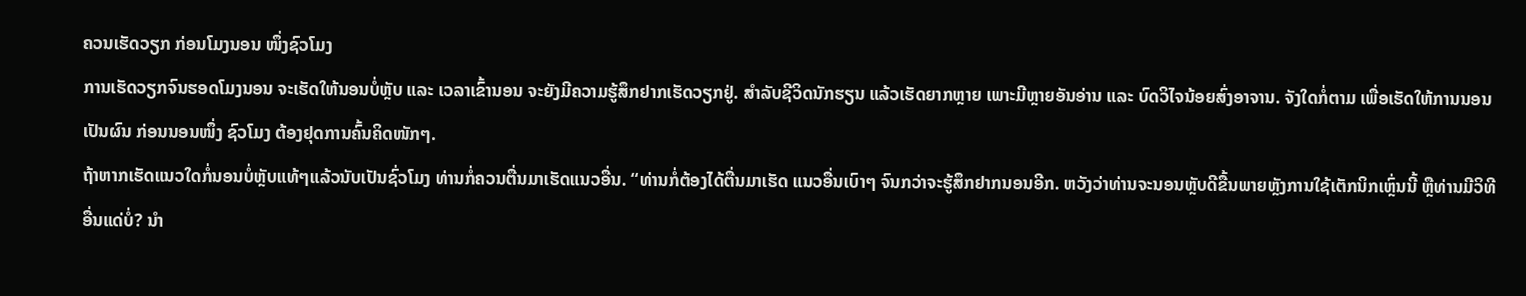ຄວນເຮັດວຽກ ກ່ອນໂມງນອນ ໜຶ່ງຊົວໂມງ
ການເຮັດວຽກຈົນຮອດໂມງນອນ ຈະເຮັດໃຫ້ນອນບໍ່ຫຼັບ ແລະ ເວລາເຂົ້ານອນ ຈະຍັງມີຄວາມຮູ້ສຶກຢາກເຮັດວຽກຢູ່. ສຳລັບຊີວິດນັກຮຽນ ແລ້ວເຮັດຍາກຫຼາຍ ເພາະມີຫຼາຍອັນອ່ານ ແລະ ບົດວິໄຈນ້ອຍສົ່ງອາຈານ. ຈັງໃດກໍ່ຕາມ ເພື່ອເຮັດໃຫ້ການນອນເປັນຜົນ ກ່ອນນອນໜຶ່ງ ຊົວໂມງ ຕ້ອງຢຸດການຄົ້ນຄິດໜັກໆ.
ຖ້າຫາກເຮັດແນວໃດກໍ່ນອນບໍ່ຫຼັບແທ້ໆແລ້ວນັບເປັນຊົ່ວໂມງ ທ່ານກໍ່ຄວນຕື່ນມາເຮັດແນວອື່ນ. “ທ່ານກໍ່ຕ້ອງໄດ້ຕື່ນມາເຮັດ ແນວອື່ນເບົາໆ ຈົນກວ່າຈະຮູ້ສຶກຢາກນອນອີກ. ຫວັງວ່າທ່ານຈະນອນຫຼັບດີຂື້ນພາຍຫຼັງການໃຊ້ເຕັກນິກເຫຼົ່ນນີ້ ຫຼືທ່ານມີວິທີອື່ນແດ່ບໍ່? ນຳ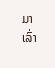ມາເລົ່າ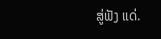ສູ່ຟັງ ແດ່.